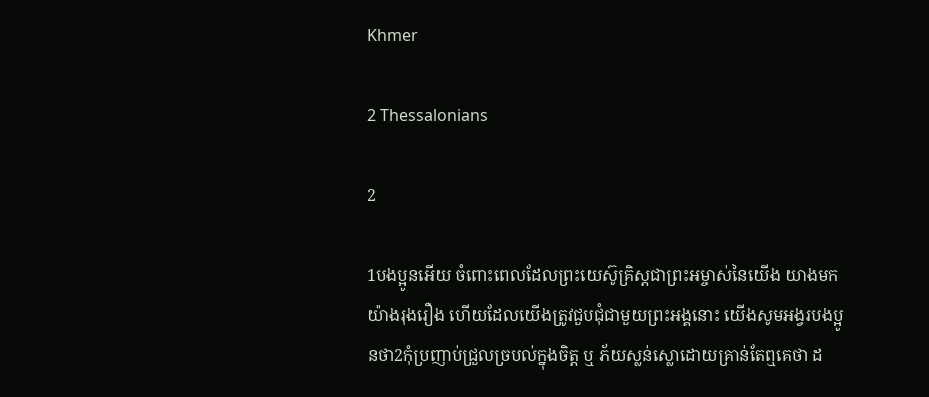Khmer

2 Thessalonians

2

1បងប្អូនអើយ ចំពោះពេលដែលព្រះយេស៊ូគ្រិស្ដជាព្រះអម្ចាស់នៃយើង យាងមកយ៉ាងរុងរឿង ហើយដែលយើងត្រូវជួបជុំជាមួយព្រះអង្គនោះ យើងសូមអង្វរបងប្អូនថា2កុំប្រញាប់ជ្រួលច្របល់ក្នុងចិត្ដ ឬ ភ័យស្លន់ស្លោដោយគ្រាន់តែឮគេថា ដ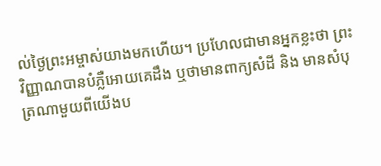ល់ថ្ងៃព្រះអម្ចាស់យាងមកហើយ។ ប្រហែលជាមានអ្នកខ្លះថា ព្រះវិញ្ញាណបានបំភ្លឺអោយគេដឹង ឬថាមានពាក្យសំដី និង មានសំបុត្រណាមួយពីយើងប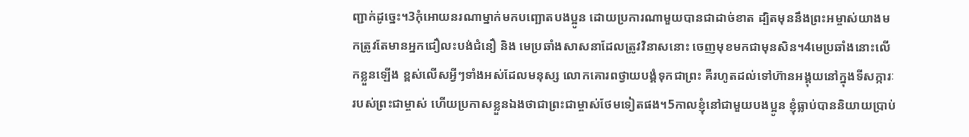ញ្ជាក់ដូច្នេះ។3កុំអោយនរណាម្នាក់មកបញ្ឆោតបងប្អូន ដោយប្រការណាមួយបានជាដាច់ខាត ដ្បិតមុននឹងព្រះអម្ចាស់យាងមកត្រូវតែមានអ្នកជឿលះបង់ជំនឿ និង មេប្រឆាំងសាសនាដែលត្រូវវិនាសនោះ ចេញមុខមកជាមុនសិន។4មេប្រឆាំងនោះលើកខ្លួនឡើង ខ្ពស់លើសអ្វីៗទាំងអស់ដែលមនុស្ស លោកគោរពថ្វាយបង្គំទុកជាព្រះ គឺរហូតដល់ទៅហ៊ានអង្គុយនៅក្នុងទីសក្ការៈរបស់ព្រះជាម្ចាស់ ហើយប្រកាសខ្លួនឯងថាជាព្រះជាម្ចាស់ថែមទៀតផង។5កាលខ្ញុំនៅជាមួយបងប្អូន ខ្ញុំធ្លាប់បាននិយាយប្រាប់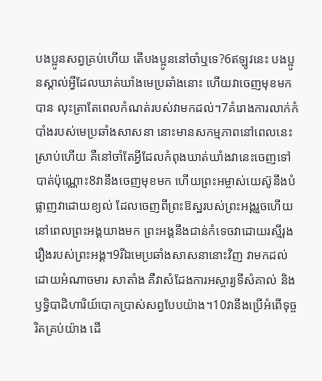បងប្អូនសព្វគ្រប់ហើយ តើបងប្អូននៅចាំឬទេ?6ឥឡូវនេះ បងប្អូនស្គាល់អ្វីដែលឃាត់ឃាំងមេប្រឆាំងនោះ ហើយវាចេញមុខមកបាន លុះត្រាតែពេលកំណត់របស់វាមកដល់។7គំរោងការលាក់កំបាំងរបស់មេប្រឆាំងសាសនា នោះមានសកម្មភាពនៅពេលនេះស្រាប់ហើយ គឺនៅចាំតែអ្វីដែលកំពុងឃាត់ឃាំងវានេះចេញទៅបាត់ប៉ុណ្ណោះ8វានឹងចេញមុខមក ហើយព្រះអម្ចាស់យេស៊ូនឹងបំផ្លាញវាដោយខ្យល់ ដែលចេញពីព្រះឱស្ឋរបស់ព្រះអង្គរួចហើយ នៅពេលព្រះអង្គយាងមក ព្រះអង្គនឹងជាន់កំទេចវាដោយរស្មីរុងរឿងរបស់ព្រះអង្គ។9រីឯមេប្រឆាំងសាសនានោះវិញ វាមកដល់ដោយអំណាចមារ សាតាំង គឺវាសំដែងការអស្ចារ្យទីសំគាល់ និង ឫទ្ធិបាដិហារិយ៍បោកប្រាស់សព្វបែបយ៉ាង។10វានឹងប្រើអំពើទុច្ចរិតគ្រប់យ៉ាង ដើ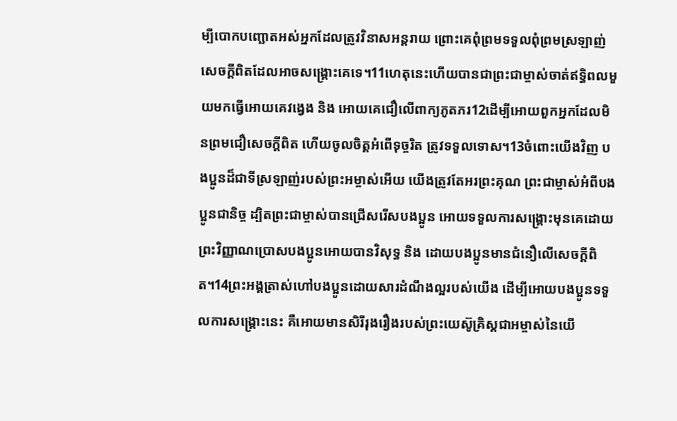ម្បីបោកបញ្ឆោតអស់អ្នកដែលត្រូវវិនាសអន្ដរាយ ព្រោះគេពុំព្រមទទួលពុំព្រមស្រឡាញ់សេចក្ដីពិតដែលអាចសង្គ្រោះគេទេ។11ហេតុនេះហើយបានជាព្រះជាម្ចាស់ចាត់ឥទ្ធិពលមួយមកធ្វើអោយគេវង្វេង និង អោយគេជឿលើពាក្យភូតភរ12ដើម្បីអោយពួកអ្នកដែលមិនព្រមជឿសេចក្ដីពិត ហើយចូលចិត្ដអំពើទុច្ចរិត ត្រូវទទួលទោស។13ចំពោះយើងវិញ បងប្អូនដ៏ជាទីស្រឡាញ់របស់ព្រះអម្ចាស់អើយ យើងត្រូវតែអរព្រះគុណ ព្រះជាម្ចាស់អំពីបងប្អូនជានិច្ច ដ្បិតព្រះជាម្ចាស់បានជ្រើសរើសបងប្អូន អោយទទួលការសង្គ្រោះមុនគេដោយព្រះវិញ្ញាណប្រោសបងប្អូនអោយបានវិសុទ្ធ និង ដោយបងប្អូនមានជំនឿលើសេចក្ដីពិត។14ព្រះអង្គត្រាស់ហៅបងប្អូនដោយសារដំណឹងល្អរបស់យើង ដើម្បីអោយបងប្អូនទទួលការសង្គ្រោះនេះ គឺអោយមានសិរីរុងរឿងរបស់ព្រះយេស៊ូគ្រិស្ដជាអម្ចាស់នៃយើ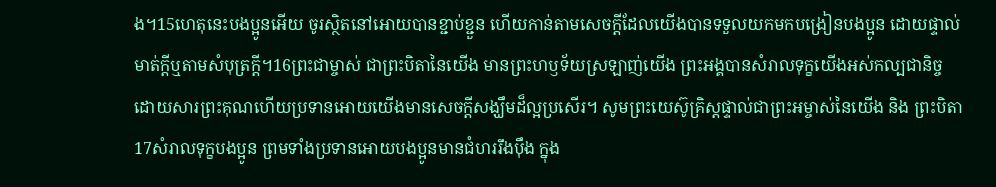ង។15ហេតុនេះបងប្អូនអើយ ចូរស្ថិតនៅអោយបានខ្ជាប់ខ្ជួន ហើយកាន់តាមសេចក្ដីដែលយើងបានទទួលយកមកបង្រៀនបងប្អូន ដោយផ្ទាល់មាត់ក្ដីឬតាមសំបុត្រក្ដី។16ព្រះជាម្ចាស់ ជាព្រះបិតានៃយើង មានព្រះហឫទ័យស្រឡាញ់យើង ព្រះអង្គបានសំរាលទុក្ខយើងអស់កល្បជានិច្ច ដោយសារព្រះគុណហើយប្រទានអោយយើងមានសេចក្ដីសង្ឃឹមដ៏ល្អប្រសើរ។ សូមព្រះយេស៊ូគ្រិស្ដផ្ទាល់ជាព្រះអម្ចាស់នៃយើង និង ព្រះបិតា17សំរាលទុក្ខបងប្អូន ព្រមទាំងប្រទានអោយបងប្អូនមានជំហររឹងប៉ឹង ក្នុង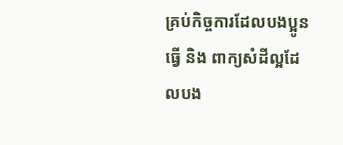គ្រប់កិច្ចការដែលបងប្អូនធ្វើ និង ពាក្យសំដីល្អដែលបង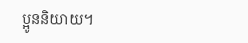ប្អូននិយាយ។